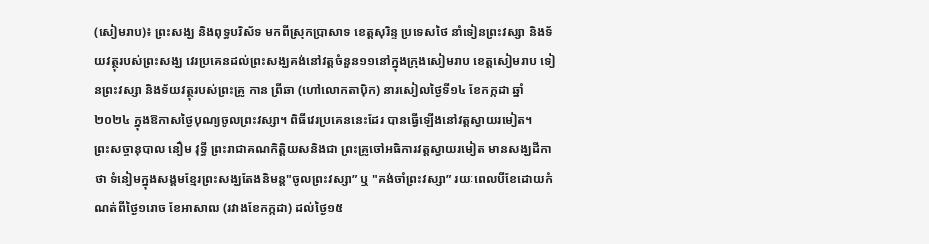(សៀមរាប)៖ ព្រះសង្ឃ និងពុទ្ធបរិស័ទ មកពីស្រុកប្រាសាទ ខេត្តសុរិន្ទ ប្រទេសថៃ នាំទៀនព្រះវស្សា និងទ័យវត្ថុរបស់ព្រះសង្ឃ វេរប្រគេនដល់ព្រះសង្ឃគង់នៅវត្តចំនួន១១នៅក្នុងក្រុងសៀមរាប ខេត្តសៀមរាប ទៀនព្រះវស្សា និងទ័យវត្ថុរបស់ព្រះគ្រូ កាន ព្រីឆា (ហៅលោកតាប៉ិក) នារសៀលថ្ងៃទី១៤ ខែកក្កដា ឆ្នាំ២០២៤ ក្នុងឱកាសថ្ងៃបុណ្យចូលព្រះវស្សា។ ពិធីវេរប្រគេននេះដែរ បានធ្វើឡើងនៅវត្តស្វាយរមៀត។
ព្រះសច្ចានុបាល នឿម វុទ្ធី ព្រះរាជាគណកិត្តិយសនិងជា ព្រះគ្រូចៅអធិការវត្តស្វាយរមៀត មានសង្ឃដីកាថា ទំនៀមក្នុងសង្គមខ្មែរព្រះសង្ឃតែងនិមន្ត"ចូលព្រះវស្សា” ឬ "គង់ចាំព្រះវស្សា” រយៈពេលបីខែដោយកំណត់ពីថ្ងៃ១រោច ខែអាសាឍ (រវាងខែកក្កដា) ដល់ថ្ងៃ១៥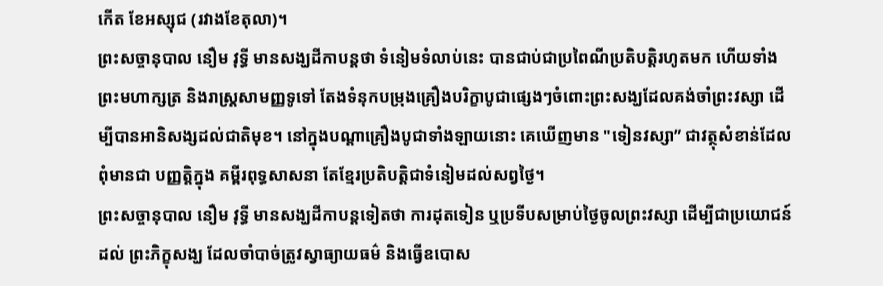កើត ខែអស្សុជ (រវាងខែតុលា)។
ព្រះសច្ចានុបាល នឿម វុទ្ធី មានសង្ឃដីកាបន្តថា ទំនៀមទំលាប់នេះ បានជាប់ជាប្រពៃណីប្រតិបត្តិរហូតមក ហើយទាំងព្រះមហាក្សត្រ និងរាស្ត្រសាមញ្ញទូទៅ តែងទំនុកបម្រុងគ្រឿងបរិក្ខាបូជាផ្សេងៗចំពោះព្រះសង្ឃដែលគង់ចាំព្រះវស្សា ដើម្បីបានអានិសង្សដល់ជាតិមុខ។ នៅក្នុងបណ្តាគ្រឿងបូជាទាំងឡាយនោះ គេឃើញមាន "ទៀនវស្សា” ជាវត្ថុសំខាន់ដែលពុំមានជា បញ្ញត្តិក្នុង គម្ពីរពុទ្ធសាសនា តែខ្មែរប្រតិបត្តិជាទំនៀមដល់សព្វថ្ងៃ។
ព្រះសច្ចានុបាល នឿម វុទ្ធី មានសង្ឃដីកាបន្តទៀតថា ការដុតទៀន ឬប្រទីបសម្រាប់ថ្ងៃចូលព្រះវស្សា ដើម្បីជាប្រយោជន៍ដល់ ព្រះភិក្ខុសង្ឃ ដែលចាំបាច់ត្រូវស្វាធ្យាយធម៌ និងធ្វើឧបោស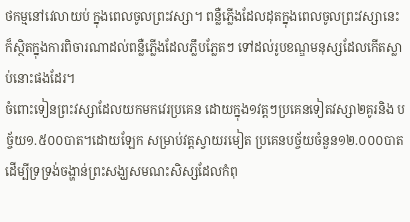ថកម្មនៅវេលាយប់ ក្នុងពេលចូលព្រះវស្សា។ ពន្លឺភ្លើងដែលដុតក្នុងពេលចូលព្រះវស្សានេះ ក៏ស្ថិតក្នុងការពិចារណាដល់ពន្លឺភ្លើងដែលភ្លឹបភ្លែតៗ ទៅដល់រូបខណ្ឌមនុស្សដែលកើតស្លាប់នោះផងដែរ។
ចំពោះទៀនព្រះវស្សាដែលយកមកវេរប្រគេន ដោយក្នុង១វត្តៗប្រគេនទៀតវស្សា២គូរនិង បច្ច័យ១.៥០០បាត។ដោយឡែក សម្រាប់វត្តស្វាយរមៀត ប្រគេនបច្ច័យចំនួន១២.០០០បាត ដើម្បីទ្រទ្រង់ចង្ហាន់ព្រះសង្ឃសមណះសិស្សដែលកំពុ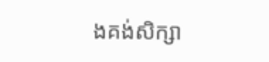ងគង់សិក្សា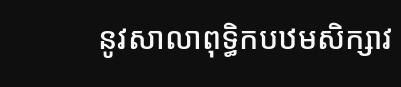នូវសាលាពុទ្ធិកបឋមសិក្សាវ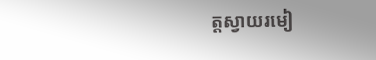ត្តស្វាយរមៀ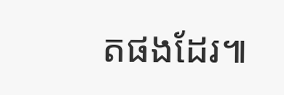តផងដែរ៕